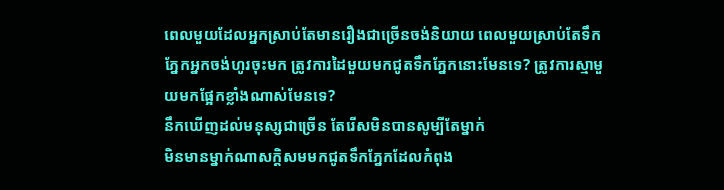ពេលមួយដែលអ្នកស្រាប់តែមានរឿងជាច្រើនចង់និយាយ ពេលមួយស្រាប់តែទឹកភ្នែកអ្នកចង់ហូរចុះមក ត្រូវការដៃមួយមកជូតទឹកភ្នែកនោះមែនទេ? ត្រូវការស្មាមួយមកផ្អែកខ្លាំងណាស់មែនទេ?
នឹកឃើញដល់មនុស្សជាច្រើន តែរើសមិនបានសូម្បីតែម្នាក់
មិនមានម្នាក់ណាសក្តិសមមកជូតទឹកភ្នែកដែលកំពុង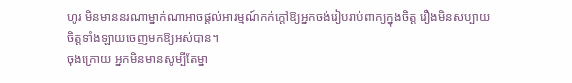ហូរ មិនមាននរណាម្នាក់ណាអាចផ្តល់អារម្មណ៍កក់ក្តៅឱ្យអ្នកចង់រៀបរាប់ពាក្យក្នុងចិត្ត រឿងមិនសប្បាយចិត្តទាំងឡាយចេញមកឱ្យអស់បាន។
ចុងក្រោយ អ្នកមិនមានសូម្បីតែម្នា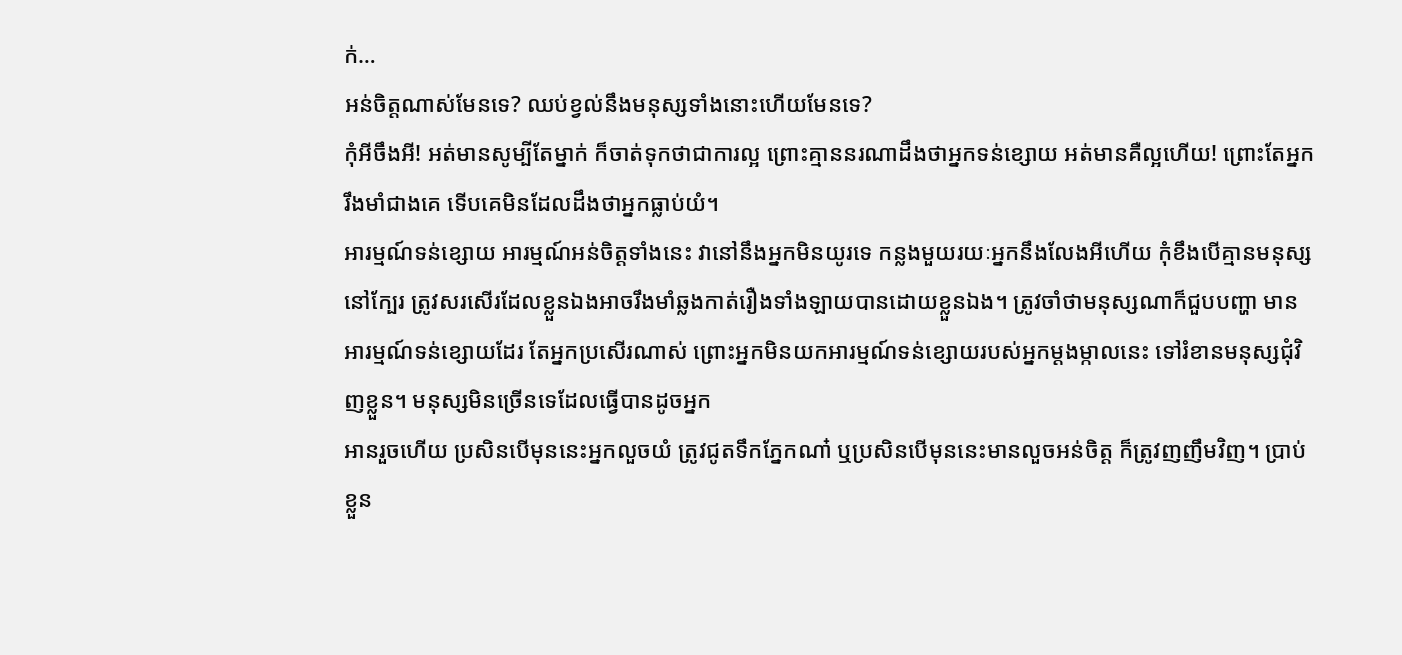ក់…
អន់ចិត្តណាស់មែនទេ? ឈប់ខ្វល់នឹងមនុស្សទាំងនោះហើយមែនទេ?
កុំអីចឹងអី! អត់មានសូម្បីតែម្នាក់ ក៏ចាត់ទុកថាជាការល្អ ព្រោះគ្មាននរណាដឹងថាអ្នកទន់ខ្សោយ អត់មានគឺល្អហើយ! ព្រោះតែអ្នករឹងមាំជាងគេ ទើបគេមិនដែលដឹងថាអ្នកធ្លាប់យំ។
អារម្មណ៍ទន់ខ្សោយ អារម្មណ៍អន់ចិត្តទាំងនេះ វានៅនឹងអ្នកមិនយូរទេ កន្លងមួយរយៈអ្នកនឹងលែងអីហើយ កុំខឹងបើគ្មានមនុស្សនៅក្បែរ ត្រូវសរសើរដែលខ្លួនឯងអាចរឹងមាំឆ្លងកាត់រឿងទាំងឡាយបានដោយខ្លួនឯង។ ត្រូវចាំថាមនុស្សណាក៏ជួបបញ្ហា មានអារម្មណ៍ទន់ខ្សោយដែរ តែអ្នកប្រសើរណាស់ ព្រោះអ្នកមិនយកអារម្មណ៍ទន់ខ្សោយរបស់អ្នកម្តងម្កាលនេះ ទៅរំខានមនុស្សជុំវិញខ្លួន។ មនុស្សមិនច្រើនទេដែលធ្វើបានដូចអ្នក
អានរួចហើយ ប្រសិនបើមុននេះអ្នកលួចយំ ត្រូវជូតទឹកភ្នែកណា៎ ឬប្រសិនបើមុននេះមានលួចអន់ចិត្ត ក៏ត្រូវញញឹមវិញ។ ប្រាប់ខ្លួន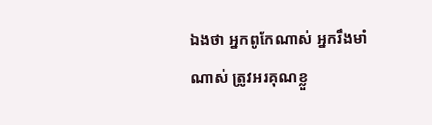ឯងថា អ្នកពូកែណាស់ អ្នករឹងមាំណាស់ ត្រូវអរគុណខ្លួ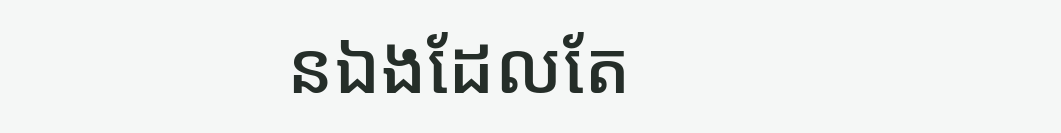នឯងដែលតែ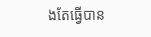ងតែធ្វើបាន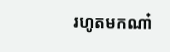រហូតមកណា៎